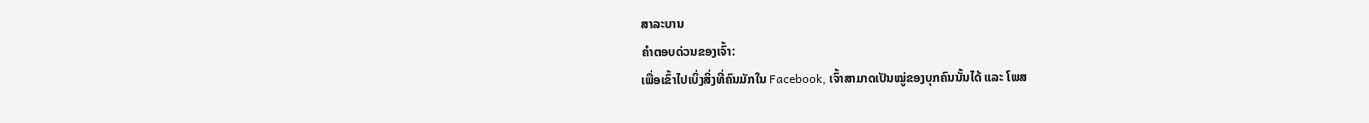ສາລະບານ
ຄຳຕອບດ່ວນຂອງເຈົ້າ:
ເພື່ອເຂົ້າໄປເບິ່ງສິ່ງທີ່ຄົນມັກໃນ Facebook, ເຈົ້າສາມາດເປັນໝູ່ຂອງບຸກຄົນນັ້ນໄດ້ ແລະ ໂພສ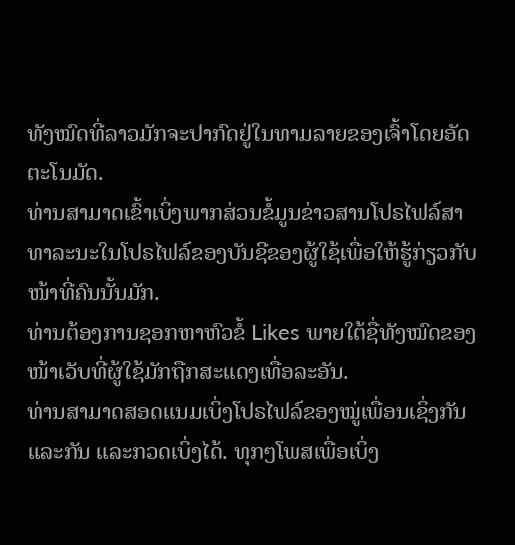ທັງໝົດທີ່ລາວມັກຈະປາກົດຢູ່ໃນທາມລາຍຂອງເຈົ້າໂດຍອັດຕະໂນມັດ.
ທ່ານສາມາດເຂົ້າເບິ່ງພາກສ່ວນຂໍ້ມູນຂ່າວສານໂປຣໄຟລ໌ສາທາລະນະໃນໂປຣໄຟລ໌ຂອງບັນຊີຂອງຜູ້ໃຊ້ເພື່ອໃຫ້ຮູ້ກ່ຽວກັບໜ້າທີ່ຄົນນັ້ນມັກ.
ທ່ານຕ້ອງການຊອກຫາຫົວຂໍ້ Likes ພາຍໃຕ້ຊື່ທັງໝົດຂອງໜ້າເວັບທີ່ຜູ້ໃຊ້ມັກຖືກສະແດງເທື່ອລະອັນ.
ທ່ານສາມາດສອດແນມເບິ່ງໂປຣໄຟລ໌ຂອງໝູ່ເພື່ອນເຊິ່ງກັນແລະກັນ ແລະກວດເບິ່ງໄດ້. ທຸກໆໂພສເພື່ອເບິ່ງ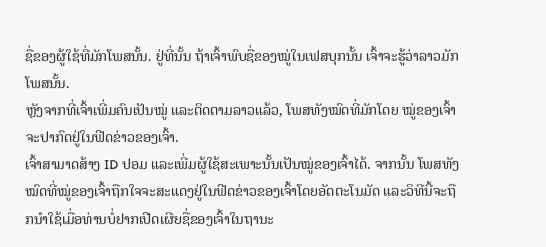ຊື່ຂອງຜູ້ໃຊ້ທີ່ມັກໂພສນັ້ນ. ຢູ່ທີ່ນັ້ນ ຖ້າເຈົ້າພົບຊື່ຂອງໝູ່ໃນເຟສບຸກນັ້ນ ເຈົ້າຈະຮູ້ວ່າລາວມັກໂພສນັ້ນ.
ຫຼັງຈາກທີ່ເຈົ້າເພີ່ມຄົນເປັນໝູ່ ແລະຕິດຕາມລາວແລ້ວ, ໂພສທັງໝົດທີ່ມັກໂດຍ ໝູ່ຂອງເຈົ້າຈະປາກົດຢູ່ໃນຟີດຂ່າວຂອງເຈົ້າ.
ເຈົ້າສາມາດສ້າງ ID ປອມ ແລະເພີ່ມຜູ້ໃຊ້ສະເພາະນັ້ນເປັນໝູ່ຂອງເຈົ້າໄດ້. ຈາກນັ້ນ ໂພສທັງໝົດທີ່ໝູ່ຂອງເຈົ້າຖືກໃຈຈະສະແດງຢູ່ໃນຟີດຂ່າວຂອງເຈົ້າໂດຍອັດຕະໂນມັດ ແລະວິທີນີ້ຈະຖືກນຳໃຊ້ເມື່ອທ່ານບໍ່ຢາກເປີດເຜີຍຊື່ຂອງເຈົ້າໃນຖານະ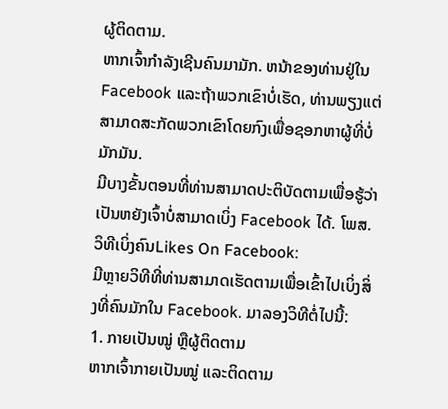ຜູ້ຕິດຕາມ.
ຫາກເຈົ້າກຳລັງເຊີນຄົນມາມັກ. ຫນ້າຂອງທ່ານຢູ່ໃນ Facebook ແລະຖ້າພວກເຂົາບໍ່ເຮັດ, ທ່ານພຽງແຕ່ສາມາດສະກັດພວກເຂົາໂດຍກົງເພື່ອຊອກຫາຜູ້ທີ່ບໍ່ມັກມັນ.
ມີບາງຂັ້ນຕອນທີ່ທ່ານສາມາດປະຕິບັດຕາມເພື່ອຮູ້ວ່າເປັນຫຍັງເຈົ້າບໍ່ສາມາດເບິ່ງ Facebook ໄດ້. ໂພສ.
ວິທີເບິ່ງຄົນLikes On Facebook:
ມີຫຼາຍວິທີທີ່ທ່ານສາມາດເຮັດຕາມເພື່ອເຂົ້າໄປເບິ່ງສິ່ງທີ່ຄົນມັກໃນ Facebook. ມາລອງວິທີຕໍ່ໄປນີ້:
1. ກາຍເປັນໝູ່ ຫຼືຜູ້ຕິດຕາມ
ຫາກເຈົ້າກາຍເປັນໝູ່ ແລະຕິດຕາມ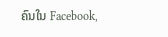ຄົນໃນ Facebook,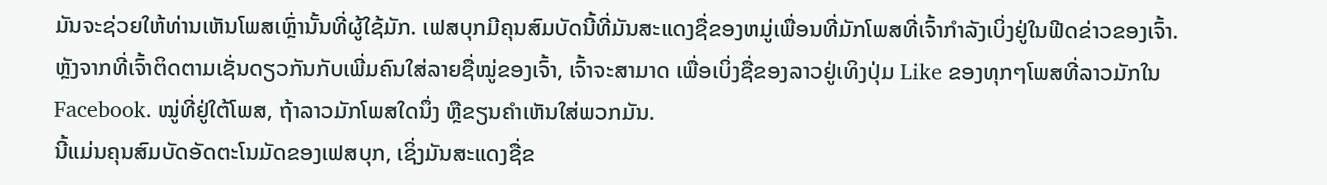ມັນຈະຊ່ວຍໃຫ້ທ່ານເຫັນໂພສເຫຼົ່ານັ້ນທີ່ຜູ້ໃຊ້ມັກ. ເຟສບຸກມີຄຸນສົມບັດນີ້ທີ່ມັນສະແດງຊື່ຂອງຫມູ່ເພື່ອນທີ່ມັກໂພສທີ່ເຈົ້າກໍາລັງເບິ່ງຢູ່ໃນຟີດຂ່າວຂອງເຈົ້າ.
ຫຼັງຈາກທີ່ເຈົ້າຕິດຕາມເຊັ່ນດຽວກັນກັບເພີ່ມຄົນໃສ່ລາຍຊື່ໝູ່ຂອງເຈົ້າ, ເຈົ້າຈະສາມາດ ເພື່ອເບິ່ງຊື່ຂອງລາວຢູ່ເທິງປຸ່ມ Like ຂອງທຸກໆໂພສທີ່ລາວມັກໃນ Facebook. ໝູ່ທີ່ຢູ່ໃຕ້ໂພສ, ຖ້າລາວມັກໂພສໃດນຶ່ງ ຫຼືຂຽນຄຳເຫັນໃສ່ພວກມັນ.
ນີ້ແມ່ນຄຸນສົມບັດອັດຕະໂນມັດຂອງເຟສບຸກ, ເຊິ່ງມັນສະແດງຊື່ຂ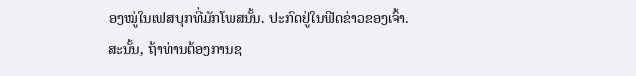ອງໝູ່ໃນເຟສບຸກທີ່ມັກໂພສນັ້ນ. ປະກົດຢູ່ໃນຟີດຂ່າວຂອງເຈົ້າ.
ສະນັ້ນ, ຖ້າທ່ານຕ້ອງການຊ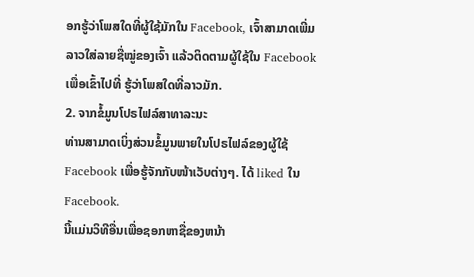ອກຮູ້ວ່າໂພສໃດທີ່ຜູ້ໃຊ້ມັກໃນ Facebook, ເຈົ້າສາມາດເພີ່ມລາວໃສ່ລາຍຊື່ໝູ່ຂອງເຈົ້າ ແລ້ວຕິດຕາມຜູ້ໃຊ້ໃນ Facebook ເພື່ອເຂົ້າໄປທີ່ ຮູ້ວ່າໂພສໃດທີ່ລາວມັກ.
2. ຈາກຂໍ້ມູນໂປຣໄຟລ໌ສາທາລະນະ
ທ່ານສາມາດເບິ່ງສ່ວນຂໍ້ມູນພາຍໃນໂປຣໄຟລ໌ຂອງຜູ້ໃຊ້ Facebook ເພື່ອຮູ້ຈັກກັບໜ້າເວັບຕ່າງໆ. ໄດ້ liked ໃນ Facebook.
ນີ້ແມ່ນວິທີອື່ນເພື່ອຊອກຫາຊື່ຂອງຫນ້າ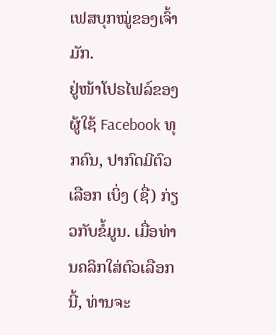ເຟສບຸກໝູ່ຂອງເຈົ້າມັກ.
ຢູ່ໜ້າໂປຣໄຟລ໌ຂອງຜູ້ໃຊ້ Facebook ທຸກຄົນ, ປາກົດມີຕົວເລືອກ ເບິ່ງ (ຊື່) ກ່ຽວກັບຂໍ້ມູນ. ເມື່ອທ່ານຄລິກໃສ່ຕົວເລືອກນີ້, ທ່ານຈະ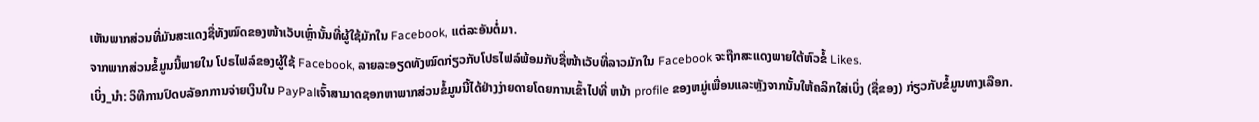ເຫັນພາກສ່ວນທີ່ມັນສະແດງຊື່ທັງໝົດຂອງໜ້າເວັບເຫຼົ່ານັ້ນທີ່ຜູ້ໃຊ້ມັກໃນ Facebook, ແຕ່ລະອັນຕໍ່ມາ.
ຈາກພາກສ່ວນຂໍ້ມູນນີ້ພາຍໃນ ໂປຣໄຟລ໌ຂອງຜູ້ໃຊ້ Facebook, ລາຍລະອຽດທັງໝົດກ່ຽວກັບໂປຣໄຟລ໌ພ້ອມກັບຊື່ໜ້າເວັບທີ່ລາວມັກໃນ Facebook ຈະຖືກສະແດງພາຍໃຕ້ຫົວຂໍ້ Likes.
ເບິ່ງ_ນຳ: ວິທີການປົດບລັອກການຈ່າຍເງິນໃນ PayPalເຈົ້າສາມາດຊອກຫາພາກສ່ວນຂໍ້ມູນນີ້ໄດ້ຢ່າງງ່າຍດາຍໂດຍການເຂົ້າໄປທີ່ ຫນ້າ profile ຂອງຫມູ່ເພື່ອນແລະຫຼັງຈາກນັ້ນໃຫ້ຄລິກໃສ່ເບິ່ງ (ຊື່ຂອງ) ກ່ຽວກັບຂໍ້ມູນທາງເລືອກ.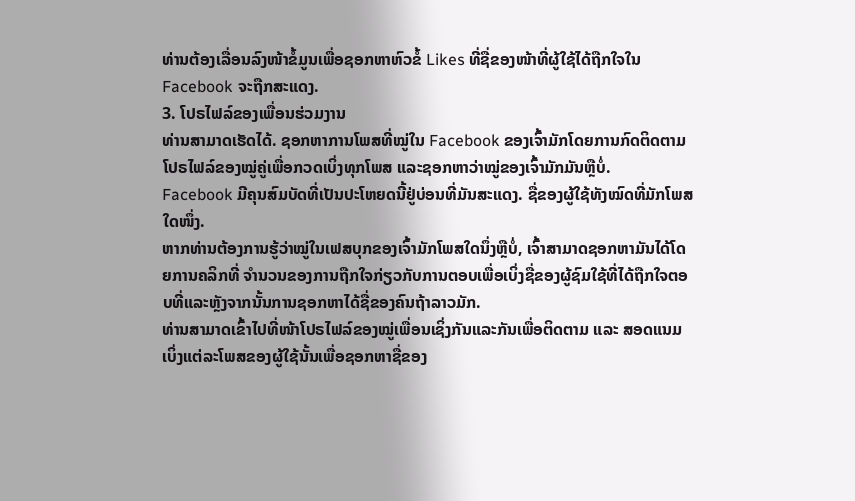ທ່ານຕ້ອງເລື່ອນລົງໜ້າຂໍ້ມູນເພື່ອຊອກຫາຫົວຂໍ້ Likes ທີ່ຊື່ຂອງໜ້າທີ່ຜູ້ໃຊ້ໄດ້ຖືກໃຈໃນ Facebook ຈະຖືກສະແດງ.
3. ໂປຣໄຟລ໌ຂອງເພື່ອນຮ່ວມງານ
ທ່ານສາມາດເຮັດໄດ້. ຊອກຫາການໂພສທີ່ໝູ່ໃນ Facebook ຂອງເຈົ້າມັກໂດຍການກົດຕິດຕາມໂປຣໄຟລ໌ຂອງໝູ່ຄູ່ເພື່ອກວດເບິ່ງທຸກໂພສ ແລະຊອກຫາວ່າໝູ່ຂອງເຈົ້າມັກມັນຫຼືບໍ່.
Facebook ມີຄຸນສົມບັດທີ່ເປັນປະໂຫຍດນີ້ຢູ່ບ່ອນທີ່ມັນສະແດງ. ຊື່ຂອງຜູ້ໃຊ້ທັງໝົດທີ່ມັກໂພສໃດໜຶ່ງ.
ຫາກທ່ານຕ້ອງການຮູ້ວ່າໝູ່ໃນເຟສບຸກຂອງເຈົ້າມັກໂພສໃດນຶ່ງຫຼືບໍ່, ເຈົ້າສາມາດຊອກຫາມັນໄດ້ໂດຍການຄລິກທີ່ ຈໍານວນຂອງການຖືກໃຈກ່ຽວກັບການຕອບເພື່ອເບິ່ງຊື່ຂອງຜູ້ຊົມໃຊ້ທີ່ໄດ້ຖືກໃຈຕອບທີ່ແລະຫຼັງຈາກນັ້ນການຊອກຫາໄດ້ຊື່ຂອງຄົນຖ້າລາວມັກ.
ທ່ານສາມາດເຂົ້າໄປທີ່ໜ້າໂປຣໄຟລ໌ຂອງໝູ່ເພື່ອນເຊິ່ງກັນແລະກັນເພື່ອຕິດຕາມ ແລະ ສອດແນມເບິ່ງແຕ່ລະໂພສຂອງຜູ້ໃຊ້ນັ້ນເພື່ອຊອກຫາຊື່ຂອງ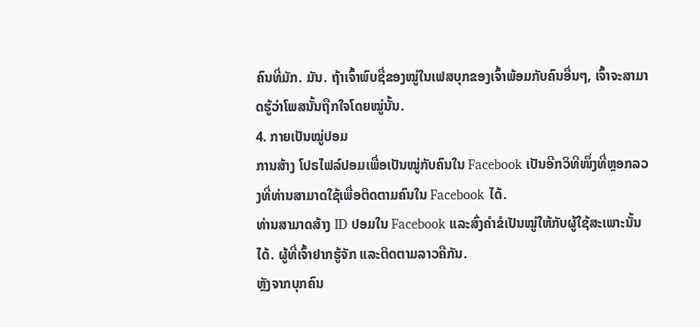ຄົນທີ່ມັກ. ມັນ. ຖ້າເຈົ້າພົບຊື່ຂອງໝູ່ໃນເຟສບຸກຂອງເຈົ້າພ້ອມກັບຄົນອື່ນໆ, ເຈົ້າຈະສາມາດຮູ້ວ່າໂພສນັ້ນຖືກໃຈໂດຍໝູ່ນັ້ນ.
4. ກາຍເປັນໝູ່ປອມ
ການສ້າງ ໂປຣໄຟລ໌ປອມເພື່ອເປັນໝູ່ກັບຄົນໃນ Facebook ເປັນອີກວິທີໜຶ່ງທີ່ຫຼອກລວງທີ່ທ່ານສາມາດໃຊ້ເພື່ອຕິດຕາມຄົນໃນ Facebook ໄດ້.
ທ່ານສາມາດສ້າງ ID ປອມໃນ Facebook ແລະສົ່ງຄຳຂໍເປັນໝູ່ໃຫ້ກັບຜູ້ໃຊ້ສະເພາະນັ້ນໄດ້. ຜູ້ທີ່ເຈົ້າຢາກຮູ້ຈັກ ແລະຕິດຕາມລາວຄືກັນ.
ຫຼັງຈາກບຸກຄົນ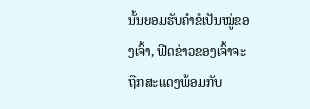ນັ້ນຍອມຮັບຄຳຂໍເປັນໝູ່ຂອງເຈົ້າ, ຟີດຂ່າວຂອງເຈົ້າຈະຖືກສະແດງພ້ອມກັບ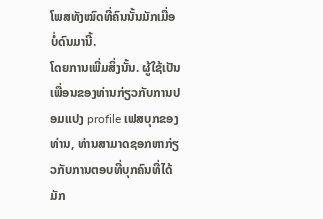ໂພສທັງໝົດທີ່ຄົນນັ້ນມັກເມື່ອບໍ່ດົນມານີ້.
ໂດຍການເພີ່ມສິ່ງນັ້ນ. ຜູ້ໃຊ້ເປັນເພື່ອນຂອງທ່ານກ່ຽວກັບການປອມແປງ profile ເຟສບຸກຂອງທ່ານ, ທ່ານສາມາດຊອກຫາກ່ຽວກັບການຕອບທີ່ບຸກຄົນທີ່ໄດ້ມັກ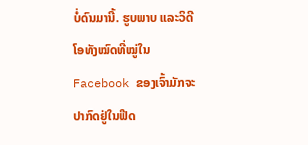ບໍ່ດົນມານີ້. ຮູບພາບ ແລະວິດີໂອທັງໝົດທີ່ໝູ່ໃນ Facebook ຂອງເຈົ້າມັກຈະປາກົດຢູ່ໃນຟີດ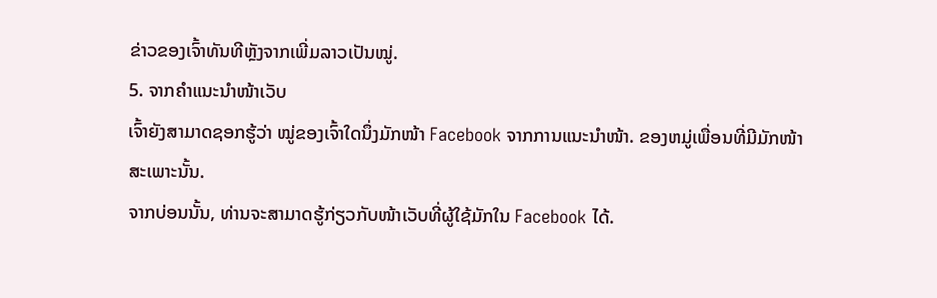ຂ່າວຂອງເຈົ້າທັນທີຫຼັງຈາກເພີ່ມລາວເປັນໝູ່.
5. ຈາກຄຳແນະນຳໜ້າເວັບ
ເຈົ້າຍັງສາມາດຊອກຮູ້ວ່າ ໝູ່ຂອງເຈົ້າໃດນຶ່ງມັກໜ້າ Facebook ຈາກການແນະນຳໜ້າ. ຂອງຫມູ່ເພື່ອນທີ່ມີມັກໜ້າສະເພາະນັ້ນ.
ຈາກບ່ອນນັ້ນ, ທ່ານຈະສາມາດຮູ້ກ່ຽວກັບໜ້າເວັບທີ່ຜູ້ໃຊ້ມັກໃນ Facebook ໄດ້.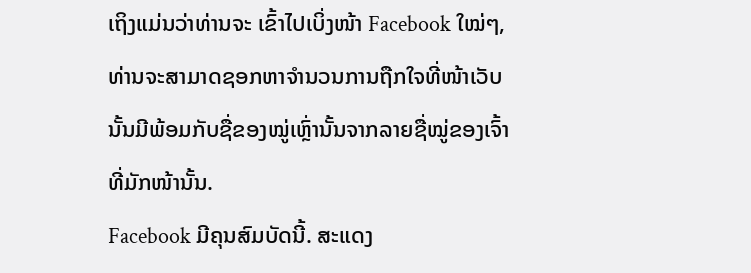ເຖິງແມ່ນວ່າທ່ານຈະ ເຂົ້າໄປເບິ່ງໜ້າ Facebook ໃໝ່ໆ, ທ່ານຈະສາມາດຊອກຫາຈຳນວນການຖືກໃຈທີ່ໜ້າເວັບນັ້ນມີພ້ອມກັບຊື່ຂອງໝູ່ເຫຼົ່ານັ້ນຈາກລາຍຊື່ໝູ່ຂອງເຈົ້າທີ່ມັກໜ້ານັ້ນ.
Facebook ມີຄຸນສົມບັດນີ້. ສະແດງ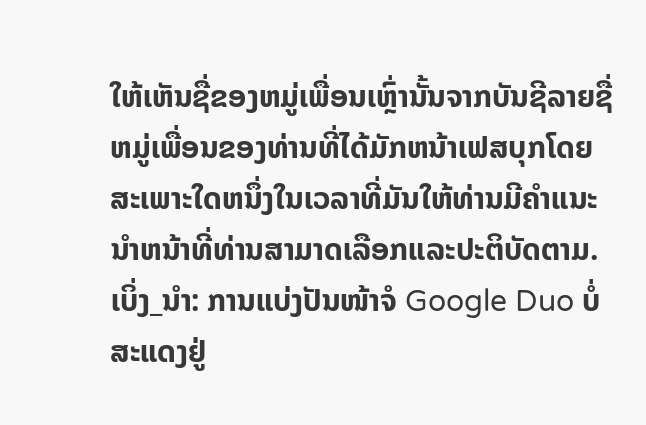ໃຫ້ເຫັນຊື່ຂອງຫມູ່ເພື່ອນເຫຼົ່ານັ້ນຈາກບັນຊີລາຍຊື່ຫມູ່ເພື່ອນຂອງທ່ານທີ່ໄດ້ມັກຫນ້າເຟສບຸກໂດຍສະເພາະໃດຫນຶ່ງໃນເວລາທີ່ມັນໃຫ້ທ່ານມີຄໍາແນະນໍາຫນ້າທີ່ທ່ານສາມາດເລືອກແລະປະຕິບັດຕາມ.
ເບິ່ງ_ນຳ: ການແບ່ງປັນໜ້າຈໍ Google Duo ບໍ່ສະແດງຢູ່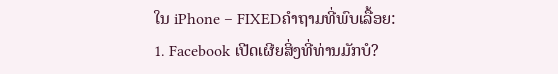ໃນ iPhone – FIXEDຄຳຖາມທີ່ພົບເລື້ອຍ:
1. Facebook ເປີດເຜີຍສິ່ງທີ່ທ່ານມັກບໍ?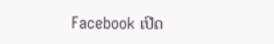Facebook ເປີດ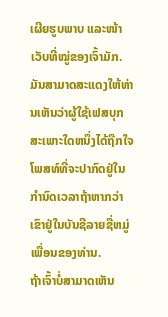ເຜີຍຮູບພາບ ແລະໜ້າເວັບທີ່ໝູ່ຂອງເຈົ້າມັກ. ມັນສາມາດສະແດງໃຫ້ທ່ານເຫັນວ່າຜູ້ໃຊ້ເຟສບຸກສະເພາະໃດຫນຶ່ງໄດ້ຖືກໃຈໂພສທ໌ທີ່ຈະປາກົດຢູ່ໃນກໍານົດເວລາຖ້າຫາກວ່າເຂົາຢູ່ໃນບັນຊີລາຍຊື່ຫມູ່ເພື່ອນຂອງທ່ານ.
ຖ້າເຈົ້າບໍ່ສາມາດເຫັນ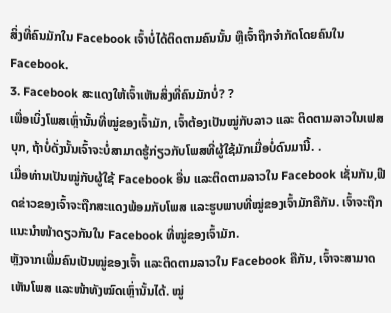ສິ່ງທີ່ຄົນມັກໃນ Facebook ເຈົ້າບໍ່ໄດ້ຕິດຕາມຄົນນັ້ນ ຫຼືເຈົ້າຖືກຈຳກັດໂດຍຄົນໃນ Facebook.
3. Facebook ສະແດງໃຫ້ເຈົ້າເຫັນສິ່ງທີ່ຄົນມັກບໍ່? ?
ເພື່ອເບິ່ງໂພສເຫຼົ່ານັ້ນທີ່ໝູ່ຂອງເຈົ້າມັກ, ເຈົ້າຕ້ອງເປັນໝູ່ກັບລາວ ແລະ ຕິດຕາມລາວໃນເຟສບຸກ, ຖ້າບໍ່ດັ່ງນັ້ນເຈົ້າຈະບໍ່ສາມາດຮູ້ກ່ຽວກັບໂພສທີ່ຜູ້ໃຊ້ມັກເມື່ອບໍ່ດົນມານີ້. .
ເມື່ອທ່ານເປັນໝູ່ກັບຜູ້ໃຊ້ Facebook ອື່ນ ແລະຕິດຕາມລາວໃນ Facebook ເຊັ່ນກັນ,ຟີດຂ່າວຂອງເຈົ້າຈະຖືກສະແດງພ້ອມກັບໂພສ ແລະຮູບພາບທີ່ໝູ່ຂອງເຈົ້າມັກຄືກັນ. ເຈົ້າຈະຖືກແນະນຳໜ້າດຽວກັນໃນ Facebook ທີ່ໝູ່ຂອງເຈົ້າມັກ.
ຫຼັງຈາກເພີ່ມຄົນເປັນໝູ່ຂອງເຈົ້າ ແລະຕິດຕາມລາວໃນ Facebook ຄືກັນ, ເຈົ້າຈະສາມາດເຫັນໂພສ ແລະໜ້າທັງໝົດເຫຼົ່ານັ້ນໄດ້. ໝູ່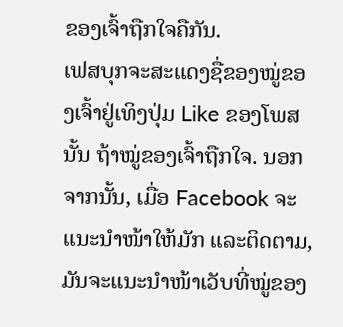ຂອງເຈົ້າຖືກໃຈຄືກັນ.
ເຟສບຸກຈະສະແດງຊື່ຂອງໝູ່ຂອງເຈົ້າຢູ່ເທິງປຸ່ມ Like ຂອງໂພສນັ້ນ ຖ້າໝູ່ຂອງເຈົ້າຖືກໃຈ. ນອກຈາກນັ້ນ, ເມື່ອ Facebook ຈະແນະນຳໜ້າໃຫ້ມັກ ແລະຕິດຕາມ, ມັນຈະແນະນຳໜ້າເວັບທີ່ໝູ່ຂອງ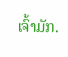ເຈົ້າມັກ.